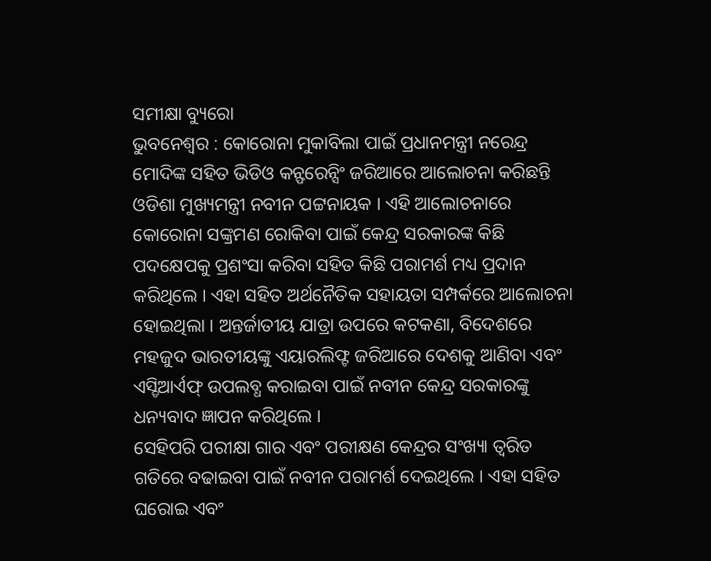ସମୀକ୍ଷା ବ୍ୟୁରୋ
ଭୁବନେଶ୍ବର : କୋରୋନା ମୁକାବିଲା ପାଇଁ ପ୍ରଧାନମନ୍ତ୍ରୀ ନରେନ୍ଦ୍ର ମୋଦିଙ୍କ ସହିତ ଭିଡିଓ କନ୍ଫରେନ୍ସିଂ ଜରିଆରେ ଆଲୋଚନା କରିଛନ୍ତି ଓଡିଶା ମୁଖ୍ୟମନ୍ତ୍ରୀ ନବୀନ ପଟ୍ଟନାୟକ । ଏହି ଆଲୋଚନାରେ କୋରୋନା ସଙ୍କ୍ରମଣ ରୋକିବା ପାଇଁ କେନ୍ଦ୍ର ସରକାରଙ୍କ କିଛି ପଦକ୍ଷେପକୁ ପ୍ରଶଂସା କରିବା ସହିତ କିଛି ପରାମର୍ଶ ମଧ୍ୟ ପ୍ରଦାନ କରିଥିଲେ । ଏହା ସହିତ ଅର୍ଥନୈତିକ ସହାୟତା ସମ୍ପର୍କରେ ଆଲୋଚନା ହୋଇଥିଲା । ଅନ୍ତର୍ଜାତୀୟ ଯାତ୍ରା ଉପରେ କଟକଣା, ବିଦେଶରେ ମହଜୁଦ ଭାରତୀୟଙ୍କୁ ଏୟାରଲିଫ୍ଟ ଜରିଆରେ ଦେଶକୁ ଆଣିବା ଏବଂ ଏସ୍ଡିଆର୍ଏଫ୍ ଉପଲବ୍ଧ କରାଇବା ପାଇଁ ନବୀନ କେନ୍ଦ୍ର ସରକାରଙ୍କୁ ଧନ୍ୟବାଦ ଜ୍ଞାପନ କରିଥିଲେ ।
ସେହିପରି ପରୀକ୍ଷା ଗାର ଏବଂ ପରୀକ୍ଷଣ କେନ୍ଦ୍ରର ସଂଖ୍ୟା ତ୍ବରିତ ଗତିରେ ବଢାଇବା ପାଇଁ ନବୀନ ପରାମର୍ଶ ଦେଇଥିଲେ । ଏହା ସହିତ ଘରୋଇ ଏବଂ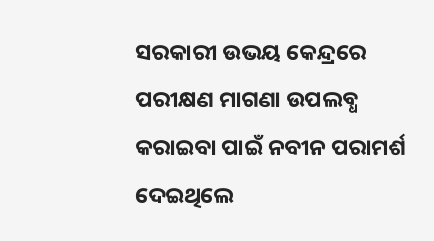ସରକାରୀ ଉଭୟ କେନ୍ଦ୍ରରେ ପରୀକ୍ଷଣ ମାଗଣା ଉପଲବ୍ଧ କରାଇବା ପାଇଁ ନବୀନ ପରାମର୍ଶ ଦେଇଥିଲେ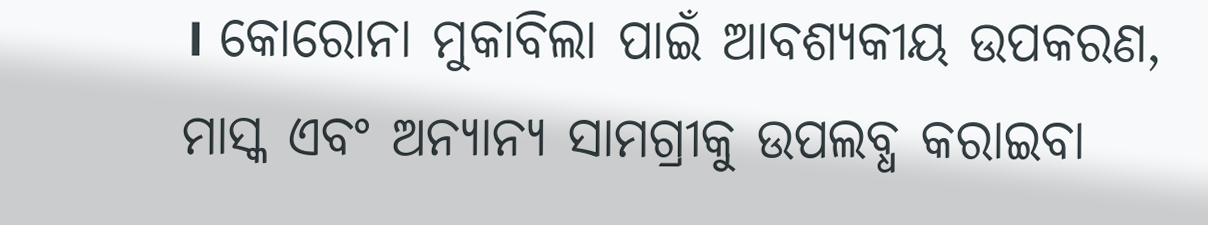। କୋରୋନା ମୁକାବିଲା ପାଇଁ ଆବଶ୍ୟକୀୟ ଉପକରଣ, ମାସ୍କ ଏବଂ ଅନ୍ୟାନ୍ୟ ସାମଗ୍ରୀକୁ ଉପଲବ୍ଧ କରାଇବା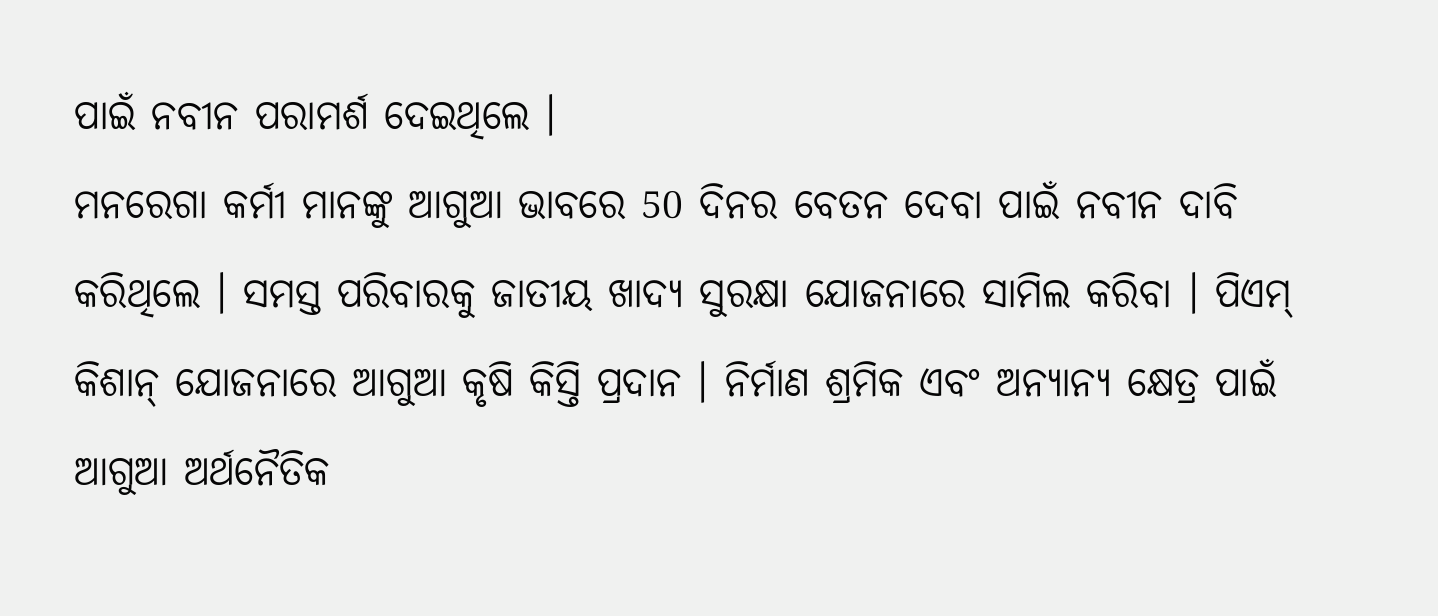ପାଇଁ ନବୀନ ପରାମର୍ଶ ଦେଇଥିଲେ ।
ମନରେଗା କର୍ମୀ ମାନଙ୍କୁ ଆଗୁଆ ଭାବରେ 50 ଦିନର ବେତନ ଦେବା ପାଇଁ ନବୀନ ଦାବି କରିଥିଲେ । ସମସ୍ତ ପରିବାରକୁ ଜାତୀୟ ଖାଦ୍ୟ ସୁରକ୍ଷା ଯୋଜନାରେ ସାମିଲ କରିବା । ପିଏମ୍ କିଶାନ୍ ଯୋଜନାରେ ଆଗୁଆ କୃଷି କିସ୍ତି ପ୍ରଦାନ । ନିର୍ମାଣ ଶ୍ରମିକ ଏବଂ ଅନ୍ୟାନ୍ୟ କ୍ଷେତ୍ର ପାଇଁ ଆଗୁଆ ଅର୍ଥନୈତିକ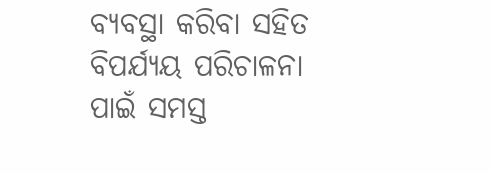ବ୍ୟବସ୍ଥା କରିବା ସହିତ ବିପର୍ଯ୍ୟୟ ପରିଚାଳନା ପାଇଁ ସମସ୍ତ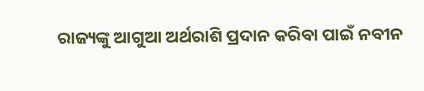ରାଜ୍ୟଙ୍କୁ ଆଗୁଆ ଅର୍ଥରାଶି ପ୍ରଦାନ କରିବା ପାଇଁ ନବୀନ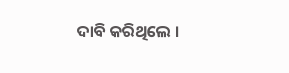ଦାବି କରିଥିଲେ ।